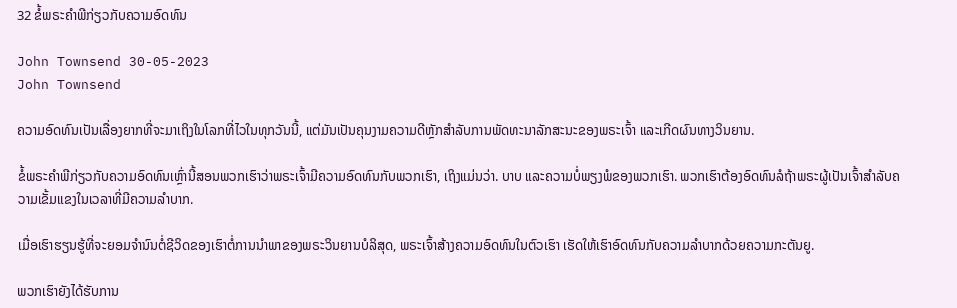32 ຂໍ້ພຣະຄໍາພີກ່ຽວກັບຄວາມອົດທົນ

John Townsend 30-05-2023
John Townsend

ຄວາມອົດທົນເປັນເລື່ອງຍາກທີ່ຈະມາເຖິງໃນໂລກທີ່ໄວໃນທຸກວັນນີ້, ແຕ່ມັນເປັນຄຸນງາມຄວາມດີຫຼັກສໍາລັບການພັດທະນາລັກສະນະຂອງພຣະເຈົ້າ ແລະເກີດຜົນທາງວິນຍານ.

ຂໍ້ພຣະຄໍາພີກ່ຽວກັບຄວາມອົດທົນເຫຼົ່ານີ້ສອນພວກເຮົາວ່າພຣະເຈົ້າມີຄວາມອົດທົນກັບພວກເຮົາ, ເຖິງແມ່ນວ່າ. ບາບ ແລະຄວາມບໍ່ພຽງພໍຂອງພວກເຮົາ. ພວກເຮົາຕ້ອງອົດທົນລໍຖ້າພຣະຜູ້ເປັນເຈົ້າສໍາລັບຄວາມເຂັ້ມແຂງໃນເວລາທີ່ມີຄວາມລໍາບາກ.

ເມື່ອເຮົາຮຽນຮູ້ທີ່ຈະຍອມຈຳນົນຕໍ່ຊີວິດຂອງເຮົາຕໍ່ການນຳພາຂອງພຣະວິນຍານບໍລິສຸດ, ພຣະເຈົ້າສ້າງຄວາມອົດທົນໃນຕົວເຮົາ ເຮັດໃຫ້ເຮົາອົດທົນກັບຄວາມລຳບາກດ້ວຍຄວາມກະຕັນຍູ.

ພວກເຮົາຍັງໄດ້ຮັບການ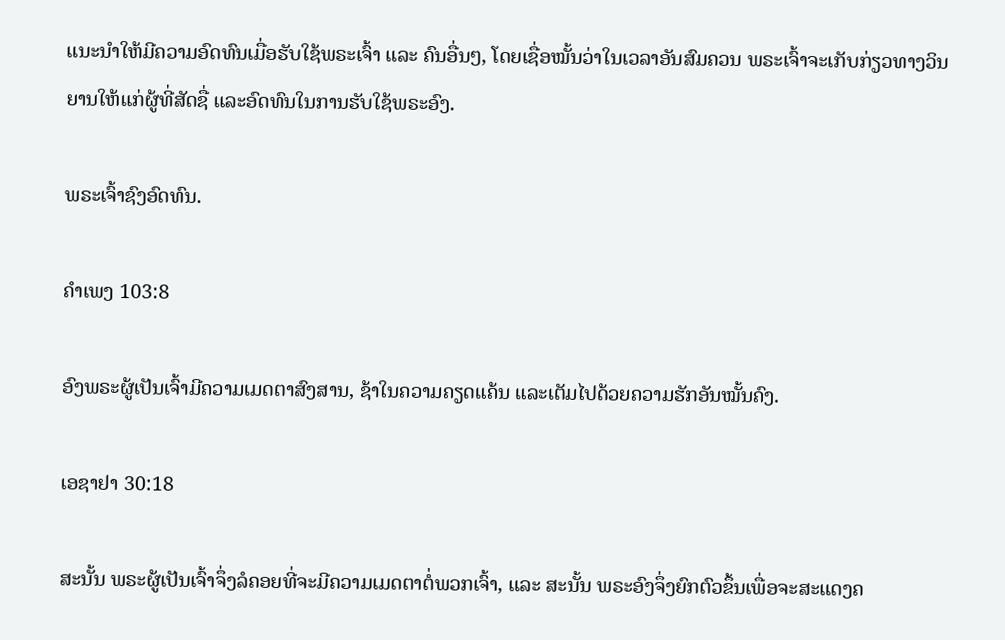ແນະນຳໃຫ້ມີຄວາມອົດທົນເມື່ອຮັບໃຊ້ພຣະເຈົ້າ ແລະ ຄົນອື່ນໆ, ໂດຍເຊື່ອໝັ້ນວ່າໃນເວລາອັນສົມຄວນ ພຣະເຈົ້າຈະເກັບກ່ຽວທາງວິນຍານໃຫ້ແກ່ຜູ້ທີ່ສັດຊື່ ແລະອົດທົນໃນການຮັບໃຊ້ພຣະອົງ.

ພຣະເຈົ້າຊົງອົດທົນ.

ຄຳເພງ 103:8

ອົງພຣະຜູ້ເປັນເຈົ້າມີຄວາມເມດຕາສົງສານ, ຊ້າໃນຄວາມຄຽດແຄ້ນ ແລະເຕັມໄປດ້ວຍຄວາມຮັກອັນໝັ້ນຄົງ.

ເອຊາຢາ 30:18

ສະນັ້ນ ພຣະຜູ້ເປັນເຈົ້າຈຶ່ງລໍຄອຍທີ່ຈະມີຄວາມເມດຕາຕໍ່ພວກເຈົ້າ, ແລະ ສະນັ້ນ ພຣະອົງຈຶ່ງຍົກຕົວຂຶ້ນເພື່ອຈະສະແດງຄ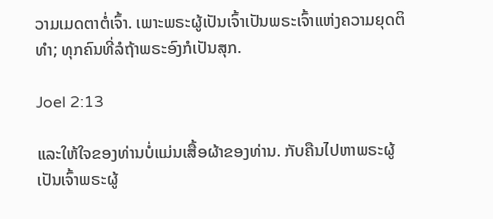ວາມເມດຕາຕໍ່ເຈົ້າ. ເພາະພຣະຜູ້ເປັນເຈົ້າເປັນພຣະເຈົ້າແຫ່ງຄວາມຍຸດຕິທຳ; ທຸກຄົນທີ່ລໍຖ້າພຣະອົງກໍເປັນສຸກ.

Joel 2:13

ແລະໃຫ້ໃຈຂອງທ່ານບໍ່ແມ່ນເສື້ອຜ້າຂອງທ່ານ. ກັບຄືນໄປຫາພຣະຜູ້ເປັນເຈົ້າພຣະຜູ້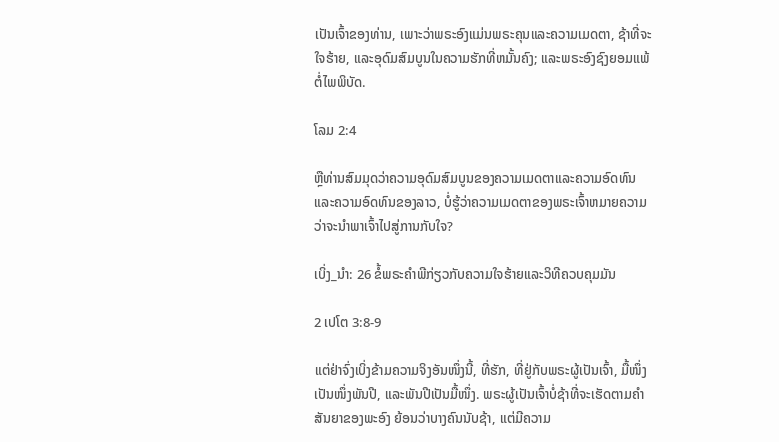ເປັນເຈົ້າຂອງທ່ານ, ເພາະວ່າພຣະອົງແມ່ນພຣະຄຸນແລະຄວາມເມດຕາ, ຊ້າທີ່ຈະໃຈຮ້າຍ, ແລະອຸດົມສົມບູນໃນຄວາມຮັກທີ່ຫມັ້ນຄົງ; ແລະພຣະອົງຊົງຍອມແພ້ຕໍ່ໄພພິບັດ.

ໂລມ 2:4

ຫຼືທ່ານສົມມຸດວ່າຄວາມອຸດົມສົມບູນຂອງຄວາມເມດຕາແລະຄວາມອົດທົນແລະຄວາມອົດທົນຂອງລາວ, ບໍ່ຮູ້ວ່າຄວາມເມດຕາຂອງພຣະເຈົ້າຫມາຍຄວາມວ່າຈະນໍາພາເຈົ້າໄປສູ່ການກັບໃຈ?

ເບິ່ງ_ນຳ: 26 ຂໍ້ພຣະຄໍາພີກ່ຽວກັບຄວາມໃຈຮ້າຍແລະວິທີຄວບຄຸມມັນ

2 ເປໂຕ 3:8-9

ແຕ່ຢ່າຈົ່ງເບິ່ງຂ້າມຄວາມຈິງອັນໜຶ່ງນີ້, ທີ່ຮັກ, ທີ່ຢູ່ກັບພຣະຜູ້ເປັນເຈົ້າ, ມື້ໜຶ່ງເປັນໜຶ່ງພັນປີ, ແລະພັນປີເປັນມື້ໜຶ່ງ. ພຣະຜູ້ເປັນເຈົ້າບໍ່ຊ້າທີ່ຈະເຮັດຕາມຄໍາສັນຍາຂອງພະອົງ ຍ້ອນວ່າບາງຄົນນັບຊ້າ, ແຕ່ມີຄວາມ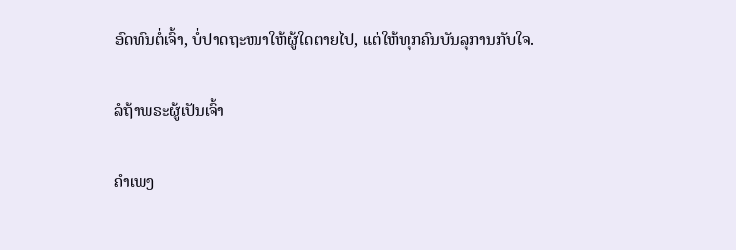ອົດທົນຕໍ່ເຈົ້າ, ບໍ່ປາດຖະໜາໃຫ້ຜູ້ໃດຕາຍໄປ, ແຕ່ໃຫ້ທຸກຄົນບັນລຸການກັບໃຈ.

ລໍຖ້າພຣະຜູ້ເປັນເຈົ້າ

ຄຳເພງ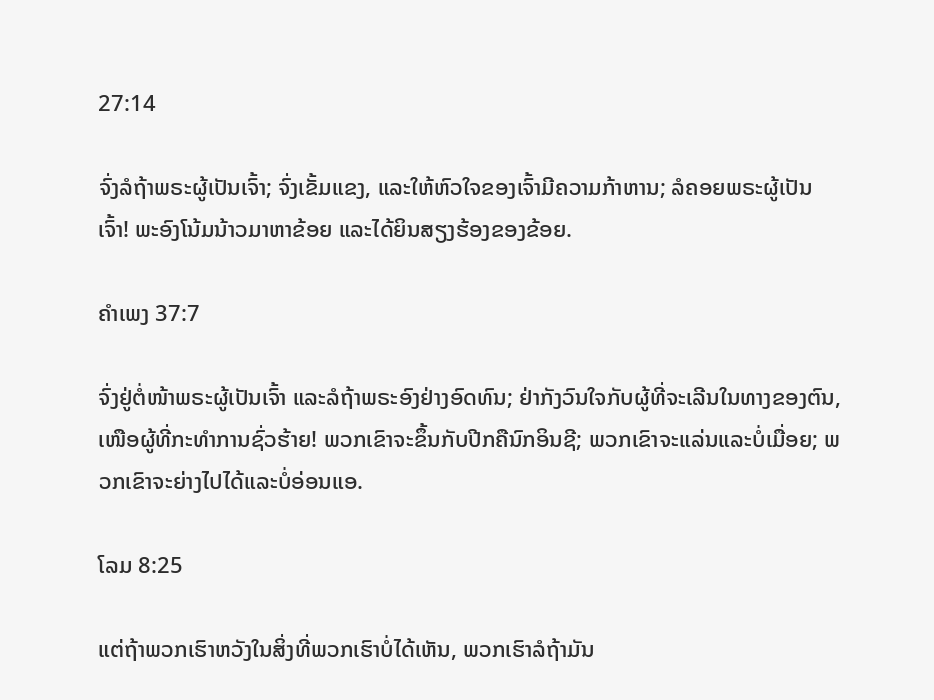27:14

ຈົ່ງລໍຖ້າພຣະຜູ້ເປັນເຈົ້າ; ຈົ່ງເຂັ້ມແຂງ, ແລະໃຫ້ຫົວໃຈຂອງເຈົ້າມີຄວາມກ້າຫານ; ລໍຄອຍພຣະຜູ້ເປັນເຈົ້າ! ພະອົງໂນ້ມນ້າວມາຫາຂ້ອຍ ແລະໄດ້ຍິນສຽງຮ້ອງຂອງຂ້ອຍ.

ຄຳເພງ 37:7

ຈົ່ງຢູ່ຕໍ່ໜ້າພຣະຜູ້ເປັນເຈົ້າ ແລະລໍຖ້າພຣະອົງຢ່າງອົດທົນ; ຢ່າກັງວົນໃຈກັບຜູ້ທີ່ຈະເລີນໃນທາງຂອງຕົນ, ເໜືອຜູ້ທີ່ກະທຳການຊົ່ວຮ້າຍ! ພວກເຂົາຈະຂຶ້ນກັບປີກຄືນົກອິນຊີ; ພວກເຂົາຈະແລ່ນແລະບໍ່ເມື່ອຍ; ພວກເຂົາຈະຍ່າງໄປໄດ້ແລະບໍ່ອ່ອນແອ.

ໂລມ 8:25

ແຕ່ຖ້າພວກເຮົາຫວັງໃນສິ່ງທີ່ພວກເຮົາບໍ່ໄດ້ເຫັນ, ພວກເຮົາລໍຖ້າມັນ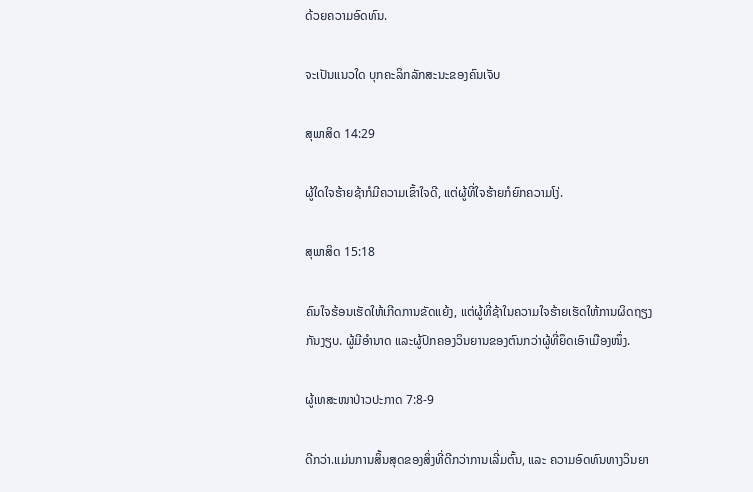ດ້ວຍຄວາມອົດທົນ.

ຈະເປັນແນວໃດ ບຸກຄະລິກລັກສະນະຂອງຄົນເຈັບ

ສຸພາສິດ 14:29

ຜູ້ໃດໃຈຮ້າຍຊ້າກໍມີຄວາມເຂົ້າໃຈດີ, ແຕ່ຜູ້ທີ່ໃຈຮ້າຍກໍຍົກຄວາມໂງ່.

ສຸພາສິດ 15:18

ຄົນໃຈຮ້ອນເຮັດໃຫ້ເກີດການຂັດແຍ້ງ, ແຕ່ຜູ້ທີ່ຊ້າໃນຄວາມໃຈຮ້າຍເຮັດໃຫ້ການຜິດຖຽງກັນງຽບ. ຜູ້ມີອຳນາດ ແລະຜູ້ປົກຄອງວິນຍານຂອງຕົນກວ່າຜູ້ທີ່ຍຶດເອົາເມືອງໜຶ່ງ.

ຜູ້ເທສະໜາປ່າວປະກາດ 7:8-9

ດີກວ່າ.ແມ່ນການສິ້ນສຸດຂອງສິ່ງທີ່ດີກວ່າການເລີ່ມຕົ້ນ, ແລະ ຄວາມອົດທົນທາງວິນຍາ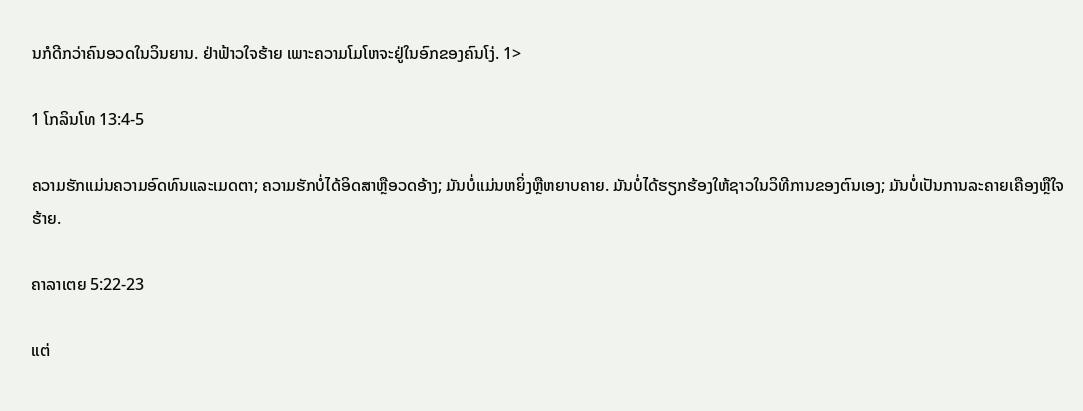ນກໍດີກວ່າຄົນອວດໃນວິນຍານ. ຢ່າຟ້າວໃຈຮ້າຍ ເພາະຄວາມໂມໂຫຈະຢູ່ໃນອົກຂອງຄົນໂງ່. 1>

1 ໂກລິນໂທ 13:4-5

ຄວາມຮັກແມ່ນຄວາມອົດທົນແລະເມດຕາ; ຄວາມຮັກບໍ່ໄດ້ອິດສາຫຼືອວດອ້າງ; ມັນບໍ່ແມ່ນຫຍິ່ງຫຼືຫຍາບຄາຍ. ມັນບໍ່ໄດ້ຮຽກຮ້ອງໃຫ້ຊາວໃນວິທີການຂອງຕົນເອງ; ມັນບໍ່ເປັນການລະຄາຍເຄືອງຫຼືໃຈຮ້າຍ.

ຄາລາເຕຍ 5:22-23

ແຕ່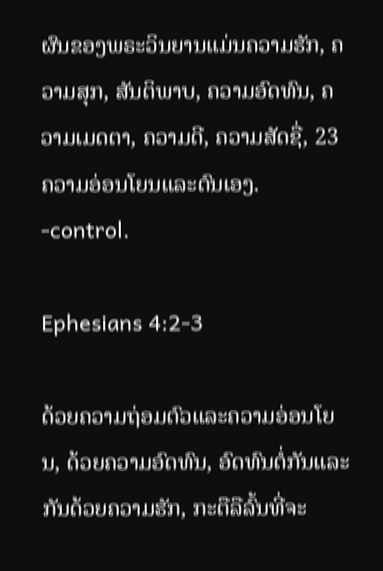ຜົນຂອງພຣະວິນຍານແມ່ນຄວາມຮັກ, ຄວາມສຸກ, ສັນຕິພາບ, ຄວາມອົດທົນ, ຄວາມເມດຕາ, ຄວາມດີ, ຄວາມສັດຊື່, 23 ຄວາມອ່ອນໂຍນແລະຕົນເອງ. -control.

Ephesians 4:2-3

ດ້ວຍຄວາມຖ່ອມຕົວແລະຄວາມອ່ອນໂຍນ, ດ້ວຍຄວາມອົດທົນ, ອົດທົນຕໍ່ກັນແລະກັນດ້ວຍຄວາມຮັກ, ກະຕືລືລົ້ນທີ່ຈະ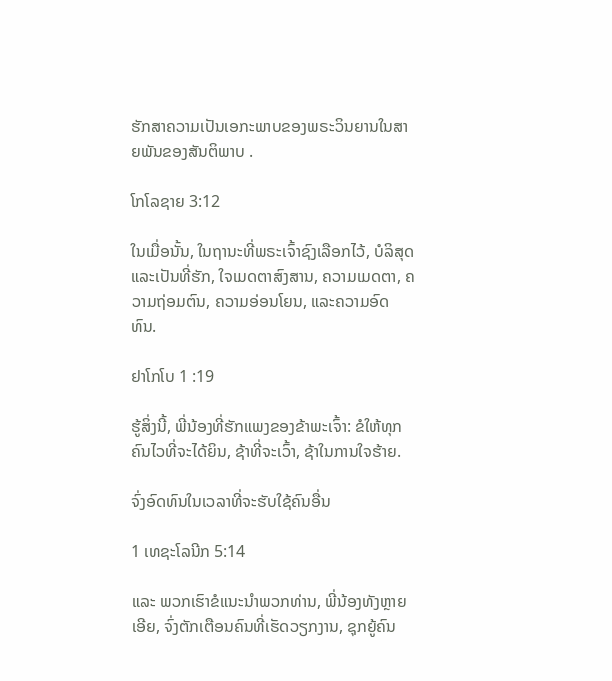ຮັກສາຄວາມເປັນເອກະພາບຂອງພຣະວິນຍານໃນສາຍພັນຂອງສັນຕິພາບ .

ໂກໂລຊາຍ 3:12

ໃນເມື່ອນັ້ນ, ໃນຖານະທີ່ພຣະເຈົ້າຊົງເລືອກໄວ້, ບໍລິສຸດ ແລະເປັນທີ່ຮັກ, ໃຈເມດຕາສົງສານ, ຄວາມເມດຕາ, ຄວາມຖ່ອມຕົນ, ຄວາມອ່ອນໂຍນ, ແລະຄວາມອົດທົນ.

ຢາໂກໂບ 1 :19

ຮູ້ສິ່ງນີ້, ພີ່ນ້ອງທີ່ຮັກແພງຂອງຂ້າພະເຈົ້າ: ຂໍໃຫ້ທຸກຄົນໄວທີ່ຈະໄດ້ຍິນ, ຊ້າທີ່ຈະເວົ້າ, ຊ້າໃນການໃຈຮ້າຍ.

ຈົ່ງອົດທົນໃນເວລາທີ່ຈະຮັບໃຊ້ຄົນອື່ນ

1 ເທຊະໂລນີກ 5:14

ແລະ ພວກເຮົາຂໍແນະນຳພວກທ່ານ, ພີ່ນ້ອງທັງຫຼາຍເອີຍ, ຈົ່ງຕັກເຕືອນຄົນທີ່ເຮັດວຽກງານ, ຊຸກຍູ້ຄົນ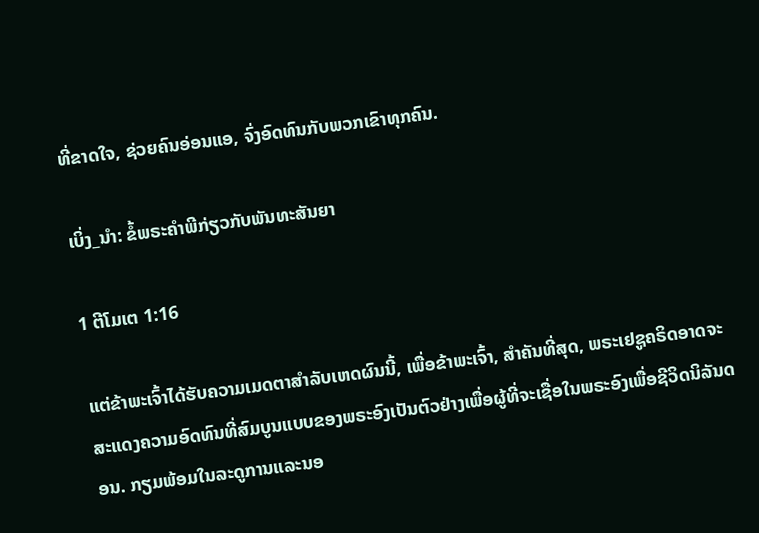ທີ່ຂາດໃຈ, ຊ່ວຍຄົນອ່ອນແອ, ຈົ່ງອົດທົນກັບພວກເຂົາທຸກຄົນ.

ເບິ່ງ_ນຳ: ຂໍ້ພຣະຄໍາພີກ່ຽວກັບພັນທະສັນຍາ

1 ຕີໂມເຕ 1:16

ແຕ່ຂ້າພະເຈົ້າໄດ້ຮັບຄວາມເມດຕາສໍາລັບເຫດຜົນນີ້, ເພື່ອຂ້າພະເຈົ້າ, ສໍາຄັນທີ່ສຸດ, ພຣະເຢຊູຄຣິດອາດຈະສະແດງຄວາມອົດທົນທີ່ສົມບູນແບບຂອງພຣະອົງເປັນຕົວຢ່າງເພື່ອຜູ້ທີ່ຈະເຊື່ອໃນພຣະອົງເພື່ອຊີວິດນິລັນດອນ. ກຽມພ້ອມໃນລະດູການແລະນອ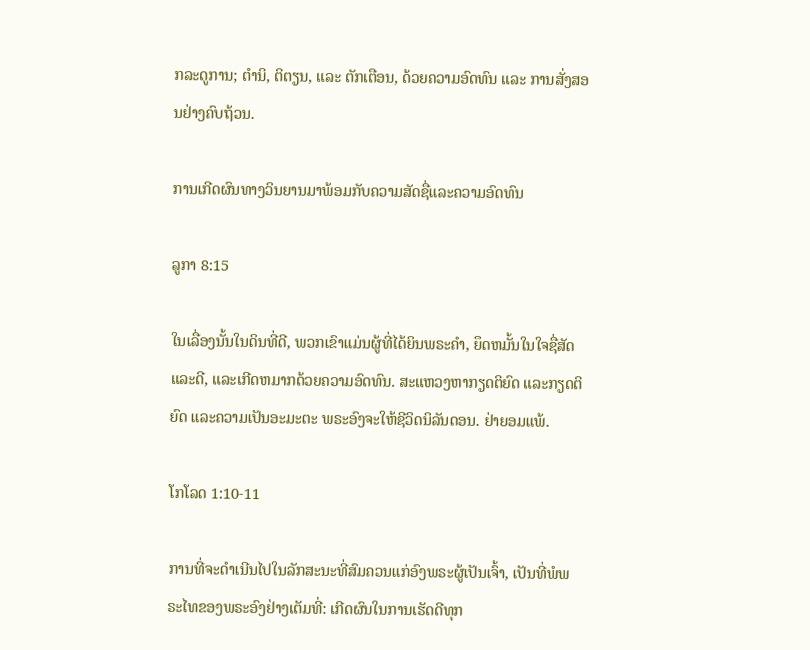ກລະດູການ; ຕຳນິ, ຕິຕຽນ, ແລະ ຕັກເຕືອນ, ດ້ວຍຄວາມອົດທົນ ແລະ ການສັ່ງສອນຢ່າງຄົບຖ້ວນ.

ການເກີດຜົນທາງວິນຍານມາພ້ອມກັບຄວາມສັດຊື່ແລະຄວາມອົດທົນ

ລູກາ 8:15

ໃນເລື່ອງນັ້ນໃນດິນທີ່ດີ, ພວກເຂົາແມ່ນຜູ້ທີ່ໄດ້ຍິນພຣະຄໍາ, ຍຶດຫມັ້ນໃນໃຈຊື່ສັດແລະດີ, ແລະເກີດຫມາກດ້ວຍຄວາມອົດທົນ. ສະແຫວງຫາກຽດຕິຍົດ ແລະກຽດຕິຍົດ ແລະຄວາມເປັນອະມະຕະ ພຣະອົງຈະໃຫ້ຊີວິດນິລັນດອນ. ຢ່າຍອມແພ້.

ໂກໂລດ 1:10-11

ການທີ່ຈະດຳເນີນໄປໃນລັກສະນະທີ່ສົມຄວນແກ່ອົງພຣະຜູ້ເປັນເຈົ້າ, ເປັນທີ່ພໍພຣະໄທຂອງພຣະອົງຢ່າງເຕັມທີ່: ເກີດຜົນໃນການເຮັດດີທຸກ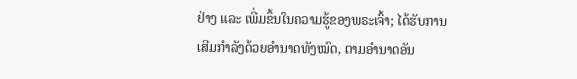ຢ່າງ ແລະ ເພີ່ມຂຶ້ນໃນຄວາມຮູ້ຂອງພຣະເຈົ້າ; ໄດ້ຮັບການເສີມກຳລັງດ້ວຍອຳນາດທັງໝົດ, ຕາມອຳນາດອັນ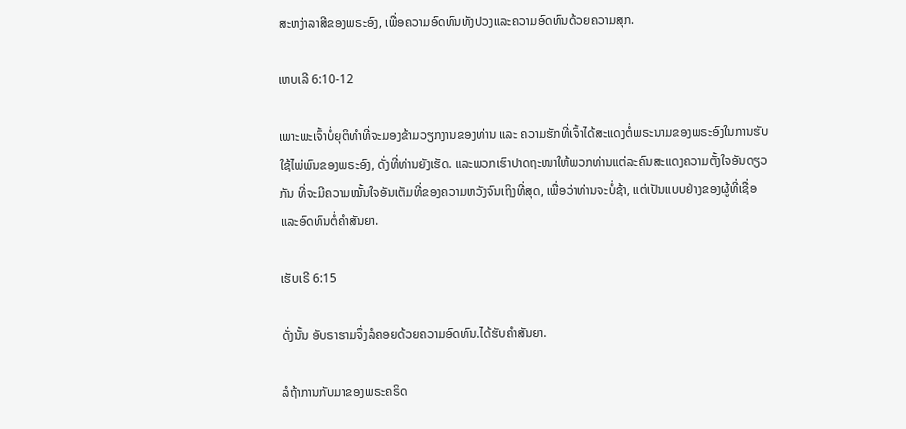ສະຫງ່າລາສີຂອງພຣະອົງ, ເພື່ອຄວາມອົດທົນທັງປວງແລະຄວາມອົດທົນດ້ວຍຄວາມສຸກ.

ເຫບເລີ 6:10-12

ເພາະພະເຈົ້າບໍ່ຍຸຕິທຳທີ່ຈະມອງຂ້າມວຽກງານຂອງທ່ານ ແລະ ຄວາມຮັກທີ່ເຈົ້າໄດ້ສະແດງຕໍ່ພຣະນາມຂອງພຣະອົງໃນການຮັບໃຊ້ໄພ່ພົນຂອງພຣະອົງ, ດັ່ງທີ່ທ່ານຍັງເຮັດ. ແລະພວກເຮົາປາດຖະໜາໃຫ້ພວກທ່ານແຕ່ລະຄົນສະແດງຄວາມຕັ້ງໃຈອັນດຽວກັນ ທີ່ຈະມີຄວາມໝັ້ນໃຈອັນເຕັມທີ່ຂອງຄວາມຫວັງຈົນເຖິງທີ່ສຸດ, ເພື່ອວ່າທ່ານຈະບໍ່ຊ້າ, ແຕ່ເປັນແບບຢ່າງຂອງຜູ້ທີ່ເຊື່ອ ແລະອົດທົນຕໍ່ຄໍາສັນຍາ.

ເຮັບເຣີ 6:15

ດັ່ງນັ້ນ ອັບຣາຮາມຈຶ່ງລໍຄອຍດ້ວຍຄວາມອົດທົນ.ໄດ້ຮັບຄໍາສັນຍາ.

ລໍຖ້າການກັບມາຂອງພຣະຄຣິດ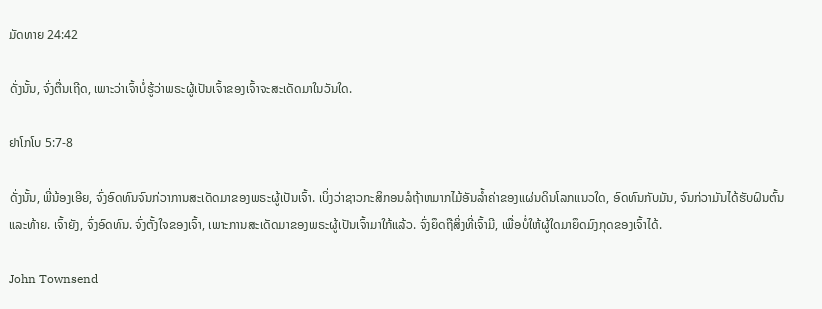ມັດທາຍ 24:42

ດັ່ງນັ້ນ, ຈົ່ງຕື່ນເຖີດ, ເພາະວ່າເຈົ້າບໍ່ຮູ້ວ່າພຣະຜູ້ເປັນເຈົ້າຂອງເຈົ້າຈະສະເດັດມາໃນວັນໃດ.

ຢາໂກໂບ 5:7-8

ດັ່ງນັ້ນ, ພີ່ນ້ອງເອີຍ, ຈົ່ງອົດທົນຈົນກ່ວາການສະເດັດມາຂອງພຣະຜູ້ເປັນເຈົ້າ. ເບິ່ງວ່າຊາວກະສິກອນລໍຖ້າຫມາກໄມ້ອັນລ້ຳຄ່າຂອງແຜ່ນດິນໂລກແນວໃດ, ອົດທົນກັບມັນ, ຈົນກ່ວາມັນໄດ້ຮັບຝົນຕົ້ນແລະທ້າຍ. ເຈົ້າຍັງ, ຈົ່ງອົດທົນ. ຈົ່ງຕັ້ງໃຈຂອງເຈົ້າ, ເພາະການສະເດັດມາຂອງພຣະຜູ້ເປັນເຈົ້າມາໃກ້ແລ້ວ. ຈົ່ງຍຶດຖືສິ່ງທີ່ເຈົ້າມີ, ເພື່ອບໍ່ໃຫ້ຜູ້ໃດມາຍຶດມົງກຸດຂອງເຈົ້າໄດ້.

John Townsend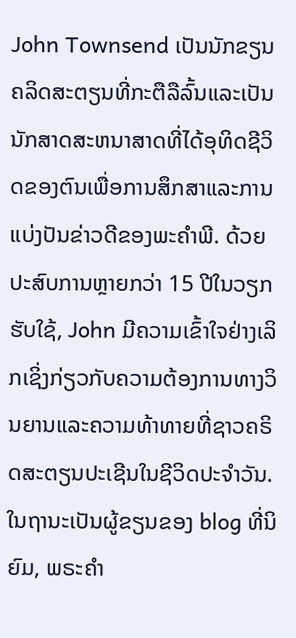John Townsend ເປັນນັກຂຽນຄລິດສະຕຽນທີ່ກະຕືລືລົ້ນແລະເປັນນັກສາດສະຫນາສາດທີ່ໄດ້ອຸທິດຊີວິດຂອງຕົນເພື່ອການສຶກສາແລະການແບ່ງປັນຂ່າວດີຂອງພະຄໍາພີ. ດ້ວຍປະສົບການຫຼາຍກວ່າ 15 ປີໃນວຽກຮັບໃຊ້, John ມີຄວາມເຂົ້າໃຈຢ່າງເລິກເຊິ່ງກ່ຽວກັບຄວາມຕ້ອງການທາງວິນຍານແລະຄວາມທ້າທາຍທີ່ຊາວຄຣິດສະຕຽນປະເຊີນໃນຊີວິດປະຈໍາວັນ. ໃນຖານະເປັນຜູ້ຂຽນຂອງ blog ທີ່ນິຍົມ, ພຣະຄໍາ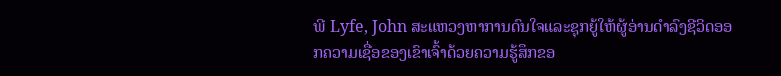ພີ Lyfe, John ສະແຫວງຫາການດົນໃຈແລະຊຸກຍູ້ໃຫ້ຜູ້ອ່ານດໍາລົງຊີວິດອອກຄວາມເຊື່ອຂອງເຂົາເຈົ້າດ້ວຍຄວາມຮູ້ສຶກຂອ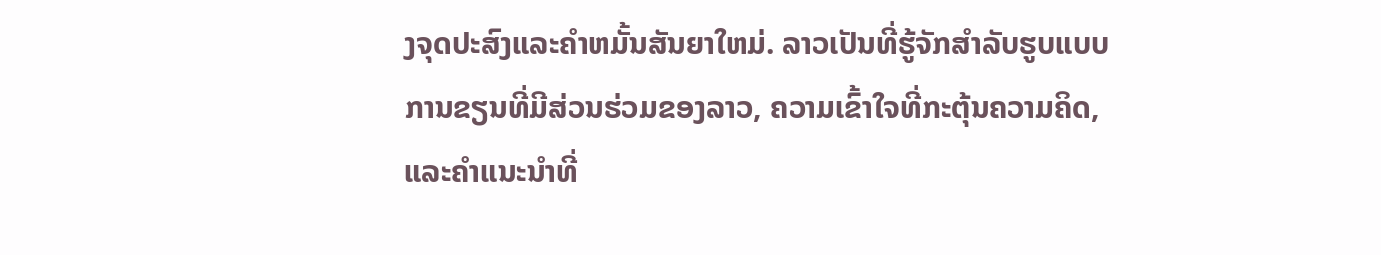ງຈຸດປະສົງແລະຄໍາຫມັ້ນສັນຍາໃຫມ່. ລາວເປັນທີ່ຮູ້ຈັກສໍາລັບຮູບແບບການຂຽນທີ່ມີສ່ວນຮ່ວມຂອງລາວ, ຄວາມເຂົ້າໃຈທີ່ກະຕຸ້ນຄວາມຄິດ, ແລະຄໍາແນະນໍາທີ່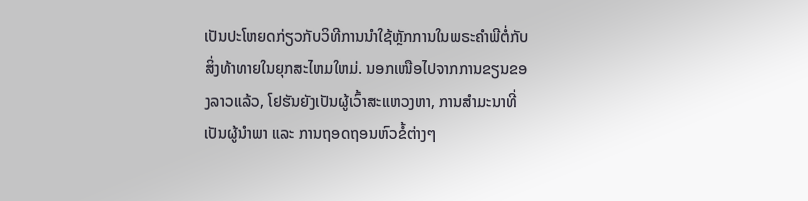ເປັນປະໂຫຍດກ່ຽວກັບວິທີການນໍາໃຊ້ຫຼັກການໃນພຣະຄໍາພີຕໍ່ກັບສິ່ງທ້າທາຍໃນຍຸກສະໄຫມໃຫມ່. ນອກເໜືອໄປຈາກການຂຽນຂອງລາວແລ້ວ, ໂຢຮັນຍັງເປັນຜູ້ເວົ້າສະແຫວງຫາ, ການສຳມະນາທີ່ເປັນຜູ້ນຳພາ ແລະ ການຖອດຖອນຫົວຂໍ້ຕ່າງໆ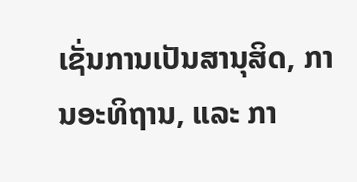ເຊັ່ນການເປັນສານຸສິດ, ການອະທິຖານ, ແລະ ກາ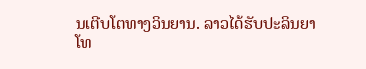ນເຕີບໂຕທາງວິນຍານ. ລາວໄດ້ຮັບປະລິນຍາໂທ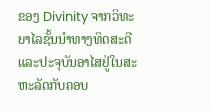ຂອງ Divinity ຈາກວິທະຍາໄລຊັ້ນນໍາທາງທິດສະດີແລະປະຈຸບັນອາໄສຢູ່ໃນສະຫະລັດກັບຄອບ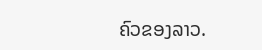ຄົວຂອງລາວ.